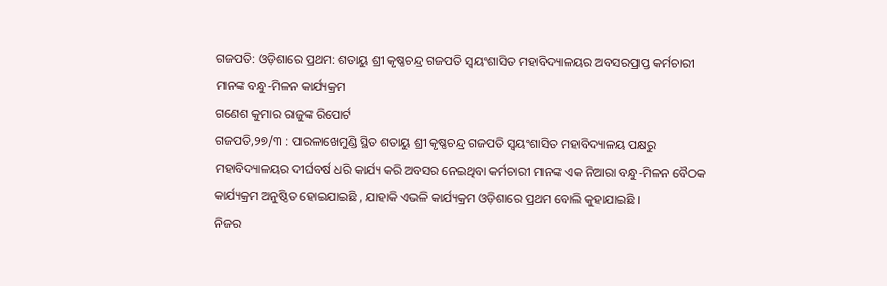ଗଜପତି: ଓଡ଼ିଶାରେ ପ୍ରଥମ: ଶତାୟୁ ଶ୍ରୀ କୃଷ୍ଣଚନ୍ଦ୍ର ଗଜପତି ସ୍ଵୟଂଶାସିତ ମହାବିଦ୍ୟାଳୟର ଅବସରପ୍ରାପ୍ତ କର୍ମଚାରୀ ମାନଙ୍କ ବନ୍ଧୁ-ମିଳନ କାର୍ଯ୍ୟକ୍ରମ
ଗଣେଶ କୁମାର ରାଜୁଙ୍କ ରିପୋର୍ଟ
ଗଜପତି,୨୭/୩ : ପାରଳାଖେମୁଣ୍ଡି ସ୍ଥିତ ଶତାୟୁ ଶ୍ରୀ କୃଷ୍ଣଚନ୍ଦ୍ର ଗଜପତି ସ୍ଵୟଂଶାସିତ ମହାବିଦ୍ୟାଳୟ ପକ୍ଷରୁ ମହାବିଦ୍ୟାଳୟର ଦୀର୍ଘବର୍ଷ ଧରି କାର୍ଯ୍ୟ କରି ଅବସର ନେଇଥିବା କର୍ମଚାରୀ ମାନଙ୍କ ଏକ ନିଆରା ବନ୍ଧୁ-ମିଳନ ବୈଠକ କାର୍ଯ୍ୟକ୍ରମ ଅନୁଷ୍ଠିତ ହୋଇଯାଇଛି , ଯାହାକି ଏଭଳି କାର୍ଯ୍ୟକ୍ରମ ଓଡ଼ିଶାରେ ପ୍ରଥମ ବୋଲି କୁହାଯାଇଛି ।
ନିଜର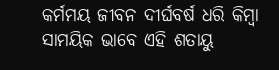କର୍ମମୟ ଜୀବନ ଦୀର୍ଘବର୍ଷ ଧରି କିମ୍ବା ସାମୟିକ ଭାବେ ଏହି ଶତାୟୁ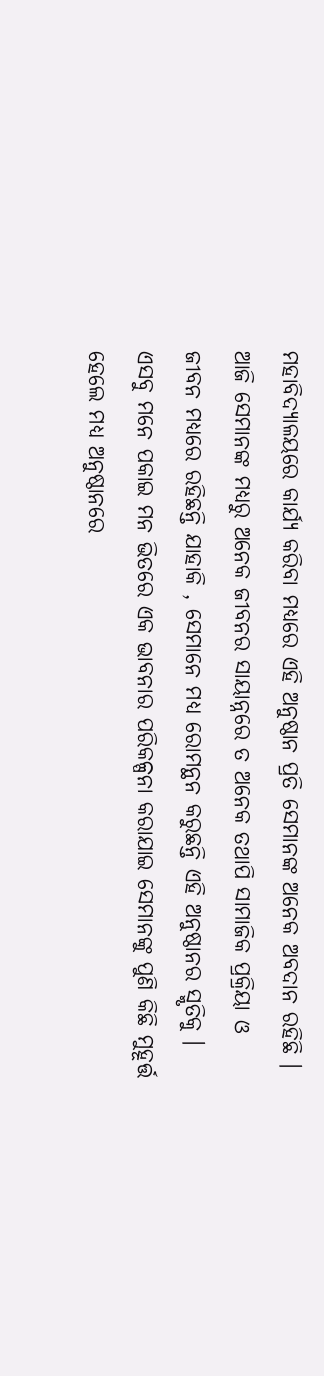ମହାବିଦ୍ୟାଳୟରେ କାର୍ଯ୍ୟ କରିବା ମଧ୍ୟରେ ଏହି ଅନୁଷ୍ଠାନ ପ୍ରତି ସେମାନଙ୍କ ଅନେକ ଅବଦାନ ରହିଛି ।
ଆଜି ସେମାନଙ୍କ ମଧ୍ୟରୁ ଅନେକ ଜୀବନର ସାୟାନ୍ନରେ ତ ଅନେକ ତଥାପି ସାମାଜିକ ପ୍ରକ୍ରିୟା ଓ ଜୀବନ ମଧ୍ୟରେ ରହିଛନ୍ତି ଯାହାକି , ସେମାନେ ମଧ୍ୟ ରୋମନ୍ଥନ କରୁଛନ୍ତି ଏହି ଅନୁଷ୍ଠାନର ସ୍ମୃତିକୁ ।
ଏସବୁ ମନେ ପକାଇ ମନ ଭିତରେ ଏକ ଭାବନାର ପରିକଳ୍ପନା କରାଯାଇ ସେମାନଙ୍କୁ ପୁଣି କିଛି ମୁହୂର୍ତ୍ତ ହେଲେ ମଧ୍ୟ ଅନୁଷ୍ଠାନରେ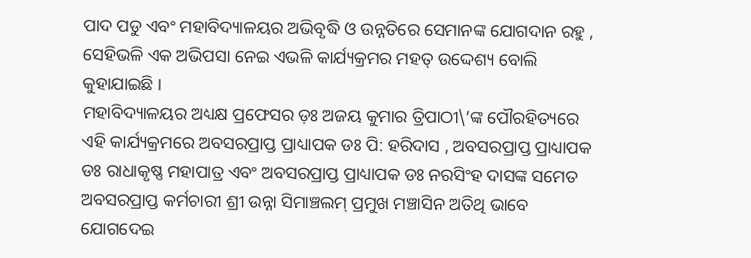ପାଦ ପଡୁ ଏବଂ ମହାବିଦ୍ୟାଳୟର ଅଭିବୃଦ୍ଧି ଓ ଉନ୍ନତିରେ ସେମାନଙ୍କ ଯୋଗଦାନ ରହୁ , ସେହିଭଳି ଏକ ଅଭିପସା ନେଇ ଏଭଳି କାର୍ଯ୍ୟକ୍ରମର ମହତ୍ ଉଦ୍ଦେଶ୍ୟ ବୋଲି କୁହାଯାଇଛି ।
ମହାବିଦ୍ୟାଳୟର ଅଧ୍ୟକ୍ଷ ପ୍ରଫେସର ଡ଼ଃ ଅଜୟ କୁମାର ତ୍ରିପାଠୀ\’ଙ୍କ ପୌରହିତ୍ୟରେ ଏହି କାର୍ଯ୍ୟକ୍ରମରେ ଅବସରପ୍ରାପ୍ତ ପ୍ରାଧ୍ୟାପକ ଡଃ ପି: ହରିଦାସ , ଅବସରପ୍ରାପ୍ତ ପ୍ରାଧ୍ୟାପକ ଡଃ ରାଧାକୃଷ୍ଣ ମହାପାତ୍ର ଏବଂ ଅବସରପ୍ରାପ୍ତ ପ୍ରାଧ୍ୟାପକ ଡଃ ନରସିଂହ ଦାସଙ୍କ ସମେତ ଅବସରପ୍ରାପ୍ତ କର୍ମଚାରୀ ଶ୍ରୀ ଉନ୍ନା ସିମାଞ୍ଚଲମ୍ ପ୍ରମୁଖ ମଞ୍ଚାସିନ ଅତିଥି ଭାବେ ଯୋଗଦେଇ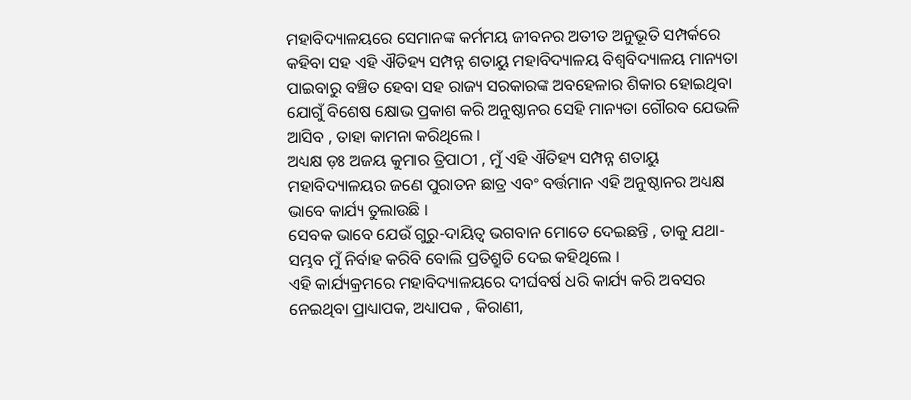ମହାବିଦ୍ୟାଳୟରେ ସେମାନଙ୍କ କର୍ମମୟ ଜୀବନର ଅତୀତ ଅନୁଭୂତି ସମ୍ପର୍କରେ କହିବା ସହ ଏହି ଐତିହ୍ୟ ସମ୍ପନ୍ନ ଶତାୟୁ ମହାବିଦ୍ୟାଳୟ ବିଶ୍ୱବିଦ୍ୟାଳୟ ମାନ୍ୟତା ପାଇବାରୁ ବଞ୍ଚିତ ହେବା ସହ ରାଜ୍ୟ ସରକାରଙ୍କ ଅବହେଳାର ଶିକାର ହୋଇଥିବା ଯୋଗୁଁ ବିଶେଷ କ୍ଷୋଭ ପ୍ରକାଶ କରି ଅନୁଷ୍ଠାନର ସେହି ମାନ୍ୟତା ଗୌରବ ଯେଭଳି ଆସିବ , ତାହା କାମନା କରିଥିଲେ ।
ଅଧ୍ୟକ୍ଷ ଡ଼ଃ ଅଜୟ କୁମାର ତ୍ରିପାଠୀ , ମୁଁ ଏହି ଐତିହ୍ୟ ସମ୍ପନ୍ନ ଶତାୟୁ ମହାବିଦ୍ୟାଳୟର ଜଣେ ପୁରାତନ ଛାତ୍ର ଏବଂ ବର୍ତ୍ତମାନ ଏହି ଅନୁଷ୍ଠାନର ଅଧ୍ୟକ୍ଷ ଭାବେ କାର୍ଯ୍ୟ ତୁଲାଉଛି ।
ସେବକ ଭାବେ ଯେଉଁ ଗୁରୁ-ଦାୟିତ୍ବ ଭଗବାନ ମୋତେ ଦେଇଛନ୍ତି , ତାକୁ ଯଥା-ସମ୍ଭବ ମୁଁ ନିର୍ବାହ କରିବି ବୋଲି ପ୍ରତିଶ୍ରୁତି ଦେଇ କହିଥିଲେ ।
ଏହି କାର୍ଯ୍ୟକ୍ରମରେ ମହାବିଦ୍ୟାଳୟରେ ଦୀର୍ଘବର୍ଷ ଧରି କାର୍ଯ୍ୟ କରି ଅବସର ନେଇଥିବା ପ୍ରାଧ୍ୟାପକ, ଅଧ୍ୟାପକ , କିରାଣୀ,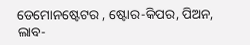ଡେମୋନଷ୍ଟେଟର , ଷ୍ଟୋର-କିପର, ପିଅନ, ଲାବ-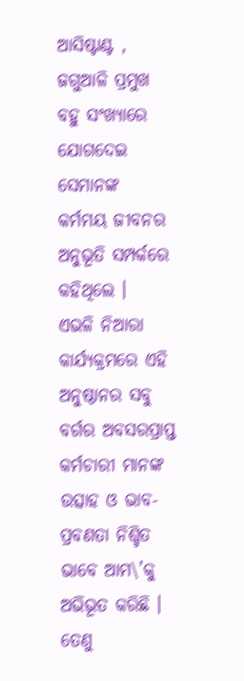ଆସିଷ୍ଟାଣ୍ଟ , ଜଗୁଆଳି ପ୍ରମୁଖ ବହୁ ସଂଖ୍ୟାରେ ଯୋଗଦେଇ ସେମାନଙ୍କ କର୍ମମୟ ଜୀବନର ଅନୁଭୂତି ସମ୍ପର୍କରେ କହିଥିଲେ ।
ଏଭଳି ନିଆରା କାର୍ଯ୍ୟକ୍ରମରେ ଏହି ଅନୁଷ୍ଠାନର ସବୁ ବର୍ଗର ଅବସରପ୍ରାପ୍ତ କର୍ମଚାରୀ ମାନଙ୍କ ଉତ୍ସାହ ଓ ଭାବ-ପ୍ରବଣତା ନିଶ୍ଚିତ ଭାବେ ଆମ\’କୁ ଅଭିଭୂତ କରିଛି । ତେଣୁ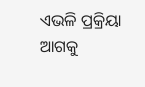ଏଭଳି ପ୍ରକ୍ରିୟା ଆଗକୁ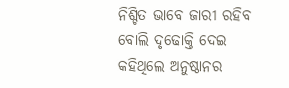ନିଶ୍ଚିତ ଭାବେ ଜାରୀ ରହିବ ବୋଲି ଦୃଢୋକ୍ତି ଦେଇ କହିଥିଲେ ଅନୁଷ୍ଠାନର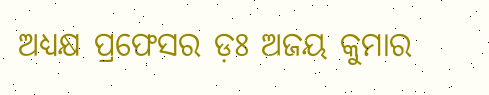ଅଧ୍ୟକ୍ଷ ପ୍ରଫେସର ଡ଼ଃ ଅଜୟ କୁମାର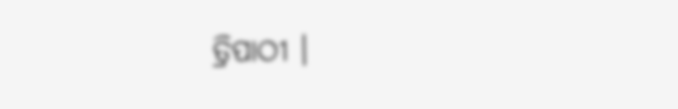ତ୍ରିପାଠୀ ।